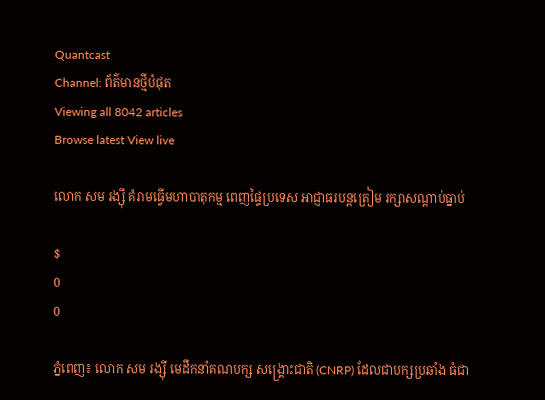Quantcast
Channel: ព័ត៌មានថ្មីបំផុត
Viewing all 8042 articles
Browse latest View live

លោក សម រង្ស៊ី គំរាមធ្វើមហាបាតុកម្ម ពេញផ្ទៃប្រទេស អាជ្ញាធរបន្តត្រៀម រក្សាសណ្តាប់ធ្នាប់

$
0
0

ភ្នំពេញ៖ លោក សម រង្ស៊ី មេដឹកនាំគណបក្ស សង្គ្រោះជាតិ (CNRP) ដែលជាបក្សប្រឆាំង ធំជា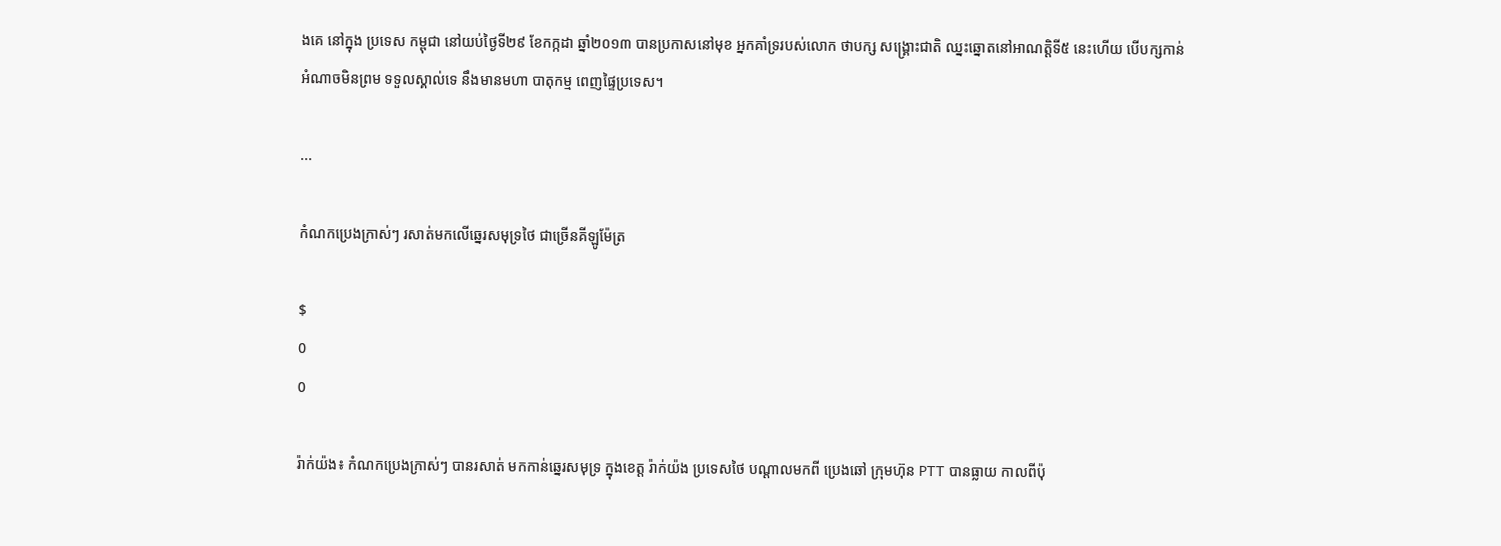ងគេ នៅក្នុង ប្រទេស កម្ពុជា នៅយប់ថ្ងៃទី២៩ ខែកក្កដា ឆ្នាំ២០១៣ បានប្រកាសនៅមុខ អ្នកគាំទ្ររបស់លោក ថាបក្ស សង្រ្គោះជាតិ ឈ្នះឆ្នោតនៅអាណត្តិទី៥ នេះហើយ បើបក្សកាន់អំណាចមិនព្រម ទទួលស្គាល់ទេ នឹងមានមហា បាតុកម្ម ពេញផ្ទៃប្រទេស។

...

កំណកប្រេងក្រាស់ៗ រសាត់មកលើឆ្នេរសមុទ្រថៃ ជាច្រើនគីឡូម៉ែត្រ

$
0
0

រ៉ាក់យ៉ង៖ កំណកប្រេងក្រាស់ៗ បានរសាត់ មកកាន់ឆ្នេរសមុទ្រ ក្នុងខេត្ត រ៉ាក់យ៉ង ប្រទេសថៃ បណ្តាលមកពី ប្រេងឆៅ ក្រុមហ៊ុន PTT បានធ្លាយ កាលពីប៉ុ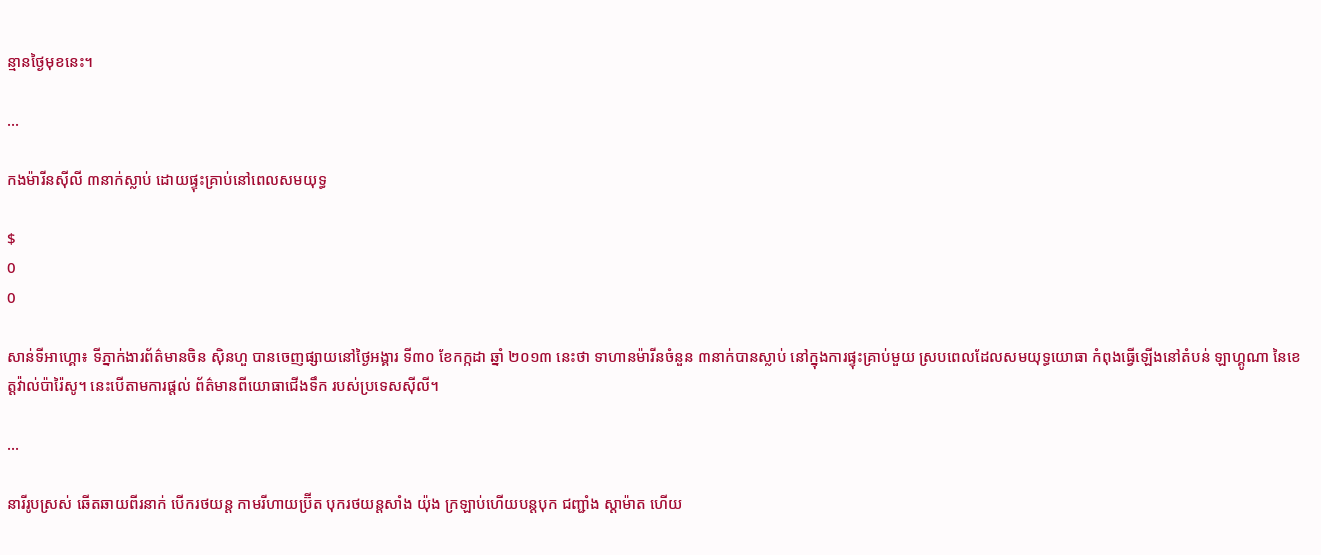ន្មានថ្ងៃមុខនេះ។

...

កងម៉ារីនស៊ីលី ៣នាក់ស្លាប់ ដោយផ្ទុះគ្រាប់នៅពេលសមយុទ្ធ

$
0
0

សាន់ទីអាហ្គោ៖ ទីភ្នាក់ងារព័ត៌មានចិន ស៊ិនហួ បានចេញផ្សាយនៅថ្ងៃអង្គារ ទី៣០ ខែកក្កដា ឆ្នាំ ២០១៣ នេះថា ទាហានម៉ារីនចំនួន ៣នាក់បានស្លាប់ នៅក្នុងការផ្ទុះគ្រាប់មួយ ស្របពេលដែលសមយុទ្ធយោធា កំពុងធ្វើឡើងនៅតំបន់ ឡាហ្គូណា នៃខេត្តវ៉ាល់ប៉ារ៉ៃសូ។ នេះបើតាមការផ្តល់ ព័ត៌មានពីយោធាជើងទឹក របស់ប្រទេសស៊ីលី។

...

នារីរូបស្រស់ ឆើតឆាយពីរនាក់ បើករថយន្ត កាមរីហាយប្រ៊ីត បុករថយន្តសាំង យ៉ុង ក្រឡាប់ហើយបន្តបុក ជញ្ជាំង ស្តាម៉ាត ហើយ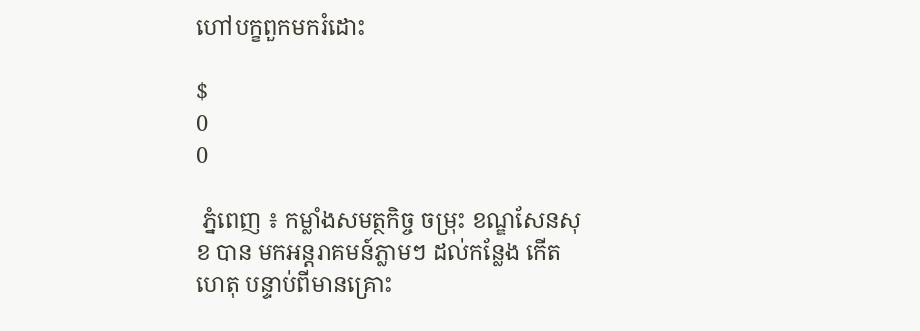ហៅបក្ខពួកមករំដោះ

$
0
0

 ភ្នំពេញ ៖ កម្លាំងសមត្ថកិច្ច ចម្រុះ ខណ្ឌសែនសុខ បាន មកអន្តរាគមន៍ភ្លាមៗ ដល់កន្លែង កើតហេតុ បន្ទាប់ពីមានគ្រោះ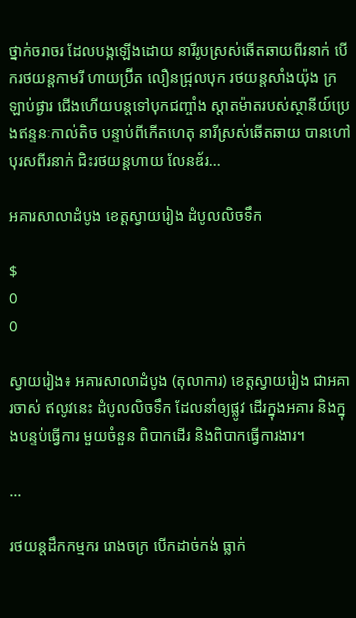ថ្នាក់ចរាចរ ដែលបង្កឡើងដោយ នារីរូបស្រស់ឆើតឆាយពីរនាក់ បើករថយន្តកាមរី ហាយប្រ៊ីត លឿនជ្រុលបុក រថយន្តសាំងយ៉ុង ក្រឡាប់ផ្ងារ ជើងហើយបន្តទៅបុកជញ្ចាំង ស្តាតម៉ាតរបស់ស្ថានីយ៍ប្រេងឥន្ទនៈកាល់តិច បន្ទាប់ពីកើតហេតុ នារីស្រស់ឆើតឆាយ បានហៅ បុរសពីរនាក់ ជិះរថយន្តហាយ លែនឌ័រ...

អគារសាលាដំបូង ខេត្តស្វាយរៀង ដំបូលលិចទឹក

$
0
0

ស្វាយរៀង៖ អគារសាលាដំបូង (តុលាការ) ខេត្តស្វាយរៀង ជាអគារចាស់ ឥលូវនេះ ដំបូលលិចទឹក ដែលនាំឲ្យផ្លូវ ដើរក្នុងអគារ និងក្នុងបន្ទប់ធ្វើការ មួយចំនួន ពិបាកដើរ និងពិបាកធ្វើការងារ។

...

រថយន្ដដឹកកម្មករ រោងចក្រ បើកដាច់កង់ ធ្លាក់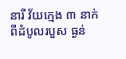នារី វ័យក្មេង ៣ នាក់ ពីដំបូលរបួស ធ្ងន់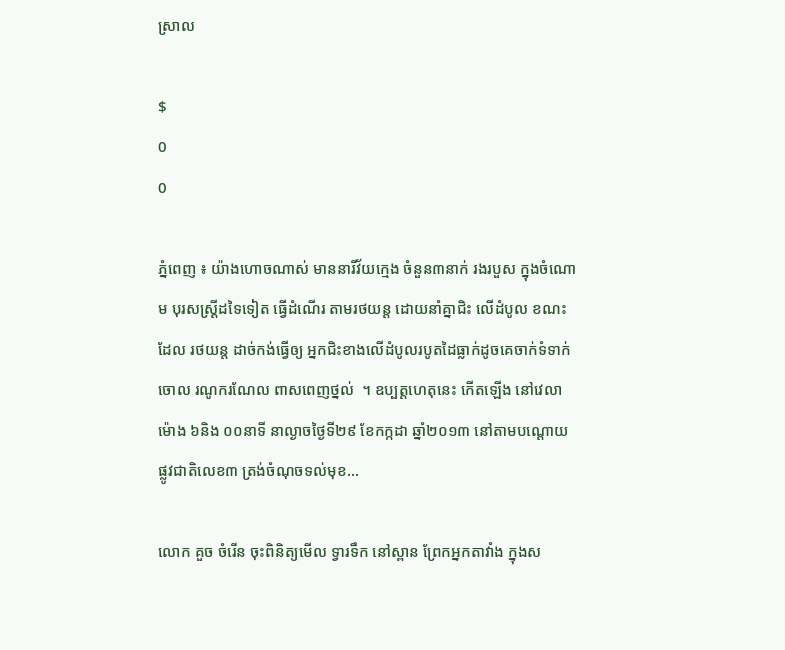ស្រាល

$
0
0

ភ្នំពេញ ៖ យ៉ាងហោចណាស់ មាននារីវ័យក្មេង ចំនួន៣នាក់ រងរបួស ក្នុងចំណោម បុរសស្ត្រីដទៃទៀត ធ្វើដំណើរ តាមរថយន្ត ដោយនាំគ្នាជិះ លើដំបូល ខណះដែល រថយន្ត ដាច់កង់ធ្វើឲ្យ អ្នកជិះខាងលើដំបូលរបូតដៃធ្លាក់ដូចគេចាក់ទំទាក់ចោល រណូករណែល ពាសពេញថ្នល់  ។ ឧប្បត្តហេតុនេះ កើតឡើង នៅវេលាម៉ោង ៦និង ០០នាទី នាល្ងាចថ្ងៃទី២៩ ខែកក្កដា ឆ្នាំ២០១៣ នៅតាមបណ្តោយ ផ្លូវជាតិលេខ៣ ត្រង់ចំណុចទល់មុខ...

លោក គួច ចំរើន ចុះពិនិត្យមើល ទ្វារទឹក នៅស្ពាន ព្រែកអ្នកតាវាំង ក្នុងស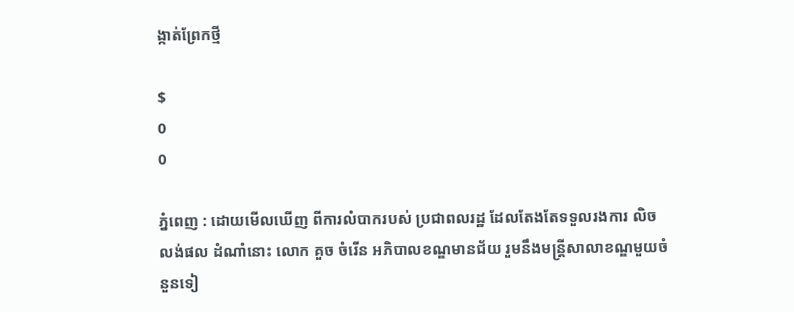ង្កាត់ព្រែកថ្មី

$
0
0

ភ្នំពេញ : ដោយមើលឃើញ ពីការលំបាករបស់ ប្រជាពលរដ្ឋ ដែលតែងតែទទួលរងការ លិចលង់ផល ដំណាំនោះ លោក គួច ចំរើន អភិបាលខណ្ឌមានជ័យ រួមនឹងមន្រ្តីសាលាខណ្ឌមួយចំនួនទៀ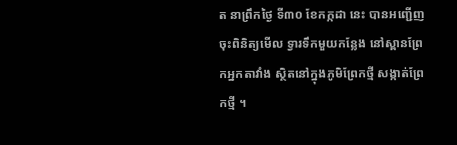ត នាព្រឹកថ្ងៃ ទី៣០ ខែកក្កដា នេះ បានអញ្ជើញចុះពិនិត្យមើល ទ្វារទឹកមួយកន្លែង នៅស្ពានព្រែកអ្នកតាវាំង ស្ថិតនៅក្នុងភូមិព្រែកថ្មី សង្កាត់ព្រែកថ្មី ។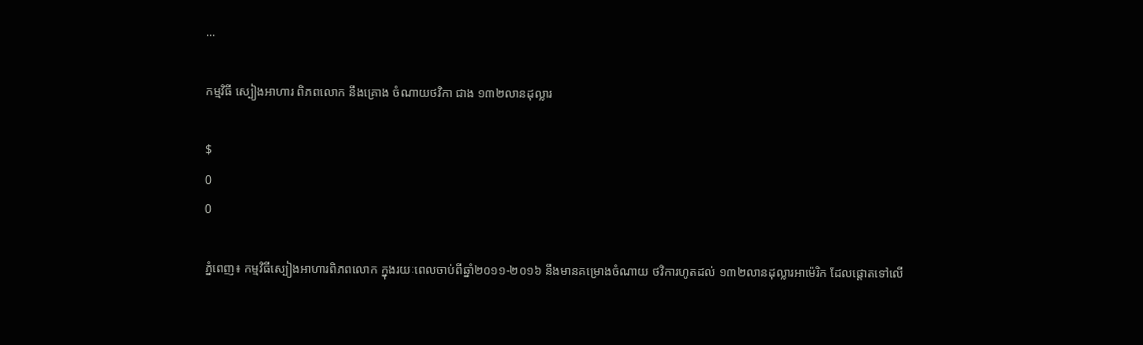...

កម្មវិធី ស្បៀងអាហារ ពិភពលោក នឹងគ្រោង ចំណាយថវិកា ជាង ១៣២លានដុល្លារ

$
0
0

ភ្នំពេញ៖ កម្មវិធីស្បៀងអាហារពិភពលោក ក្នុងរយៈពេលចាប់ពីឆ្នាំ២០១១-២០១៦ នឹងមានគម្រោងចំណាយ ថវិការហូតដល់ ១៣២លានដុល្លារអាម៉េរិក ដែលផ្តោតទៅលើ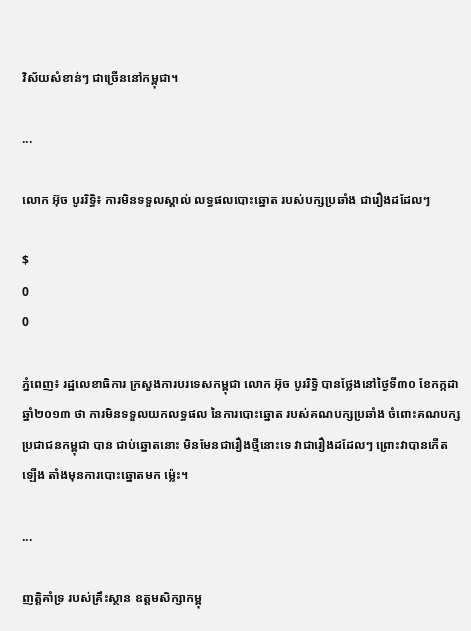វិស័យសំខាន់ៗ ជាច្រើននៅកម្ពុជា។

...

លោក អ៊ុច បូររិទ្ធិ៖ ការមិនទទួលស្គាល់ លទ្ធផលបោះឆ្នោត របស់បក្សប្រឆាំង ជារឿងដដែលៗ

$
0
0

ភ្នំពេញ៖ រដ្ឋលេខាធិការ ក្រសួងការបរទេសកម្ពុជា លោក អ៊ុច បូររិទ្ធិ បានថ្លែងនៅថ្ងៃទី៣០ ខែកក្កដា ឆ្នាំ២០១៣ ថា ការមិនទទួលយកលទ្ធផល នៃការបោះឆ្នោត របស់គណបក្សប្រឆាំង ចំពោះគណបក្សប្រជាជនកម្ពុជា បាន ជាប់ឆ្នោតនោះ មិនមែនជារឿងថ្មីនោះទេ វាជារឿងដដែលៗ ព្រោះវាបានកើតឡើង តាំងមុនការបោះឆ្នោតមក ម្ល៉េះ។

...

ញត្តិគាំទ្រ របស់គ្រឹះស្ថាន ឧត្តមសិក្សាកម្ពុ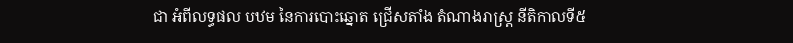ជា អំពីលទ្ធផល បឋម នៃការបោះឆ្នោត ជ្រើសតាំង តំណាងរាស្រ្ត នីតិកាលទី៥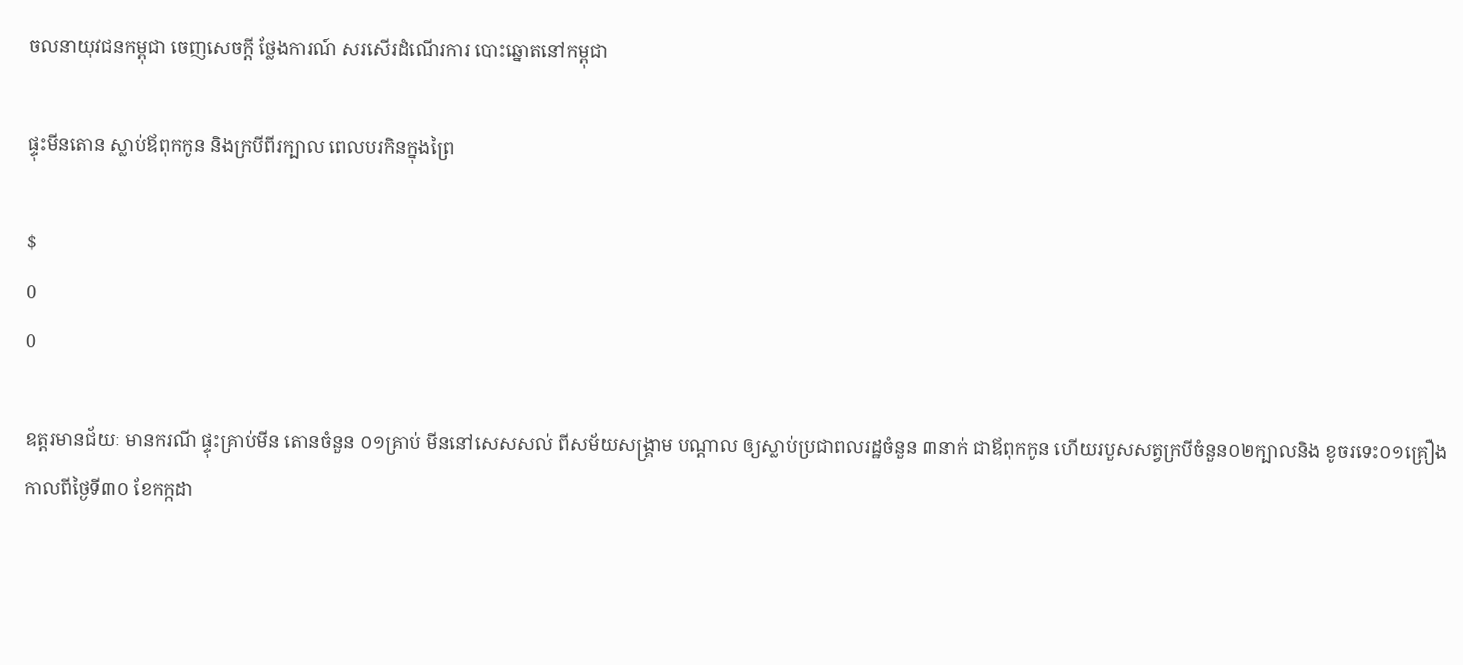ចលនាយុវជនកម្ពុជា ចេញសេចក្តី ថ្លែងការណ៍ សរសើរដំណើរការ បោះឆ្នោតនៅកម្ពុជា

ផ្ទុះមីនតោន ស្លាប់ឪពុកកូន និងក្របីពីរក្បាល ពេលបរកិនក្នុងព្រៃ

$
0
0

ឧត្តរមានជ័យៈ មានករណី ផ្ទុះគ្រាប់មីន តោនចំនួន ០១គ្រាប់ មីននៅសេសសល់ ពីសម័យសង្គ្រាម បណ្ដាល ឲ្យស្លាប់ប្រជាពលរដ្ឋចំនួន ៣នាក់ ជាឪពុកកូន ហើយរបួសសត្វក្របីចំនួន០២ក្បាលនិង ខូចរទេះ០១គ្រឿងកាលពីថ្ងៃទី៣០ ខែកក្កដា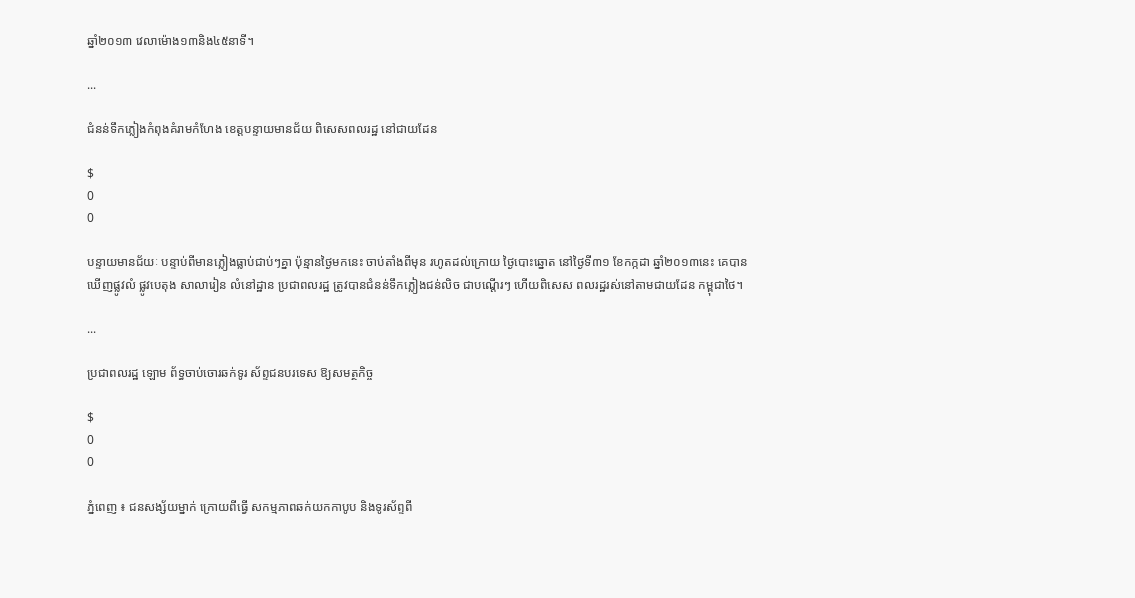ឆ្នាំ២០១៣ វេលាម៉ោង១៣និង៤៥នាទី។

...

ជំនន់ទឹកភ្លៀងកំពុងគំរាមកំហែង ខេត្តបន្ទាយមានជ័យ ពិសេសពលរដ្ឋ នៅជាយដែន

$
0
0

បន្ទាយមានជ័យៈ បន្ទាប់ពីមានភ្លៀងធ្លាប់ជាប់ៗគ្នា ប៉ុន្មានថ្ងៃមកនេះ ចាប់តាំងពីមុន រហូតដល់ក្រោយ ថ្ងៃបោះឆ្នោត នៅថ្ងៃទី៣១ ខែកក្កដា ឆ្នាំ២០១៣នេះ គេបានឃើញផ្លូវលំ ផ្លូវបេតុង សាលារៀន លំនៅដ្ឋាន ប្រជាពលរដ្ឋ ត្រូវបានជំនន់ទឹកភ្លៀងជន់លិច ជាបណ្តើរៗ ហើយពិសេស ពលរដ្ឋរស់នៅតាមជាយដែន កម្ពុជាថៃ។

...

ប្រជាពលរដ្ឋ ឡោម ព័ទ្ធចាប់ចោរឆក់ទូរ ស័ព្ទជនបរទេស ឱ្យសមត្ថកិច្ច

$
0
0

ភ្នំពេញ ៖ ជនសង្ស័យម្នាក់ ក្រោយពីធ្វើ សកម្មភាពឆក់យកកាបូប និងទូរស័ព្ទពី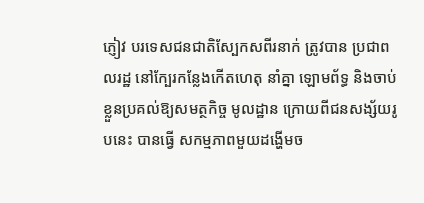ភ្ញៀវ បរទេសជនជាតិស្បែកសពីរនាក់ ត្រូវបាន ប្រជាពលរដ្ឋ នៅក្បែរកន្លែងកើតហេតុ នាំគ្នា ឡោមព័ទ្ធ និងចាប់ខ្លួនប្រគល់ឱ្យសមត្ថកិច្ច មូលដ្ឋាន ក្រោយពីជនសង្ស័យរូបនេះ បានធ្វើ សកម្មភាពមួយដង្ហើមច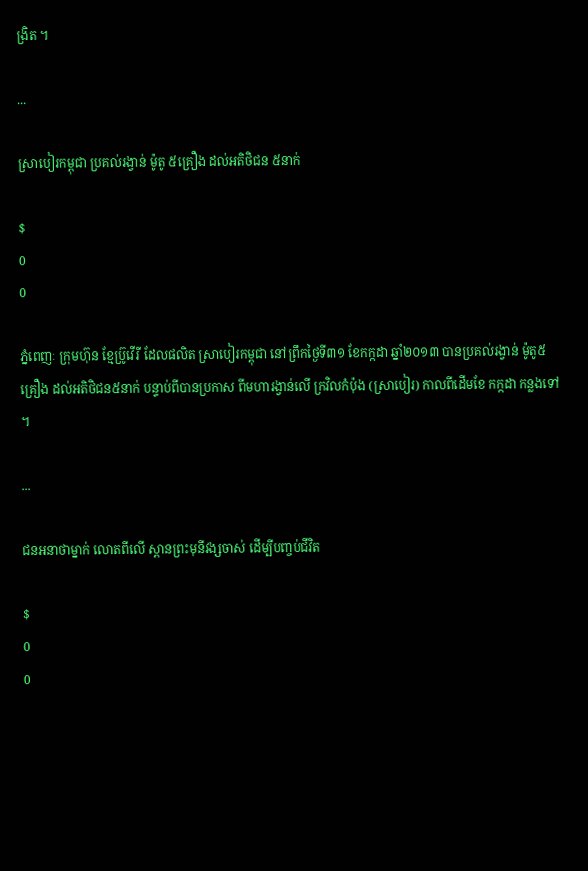ង្រិត ។

...

ស្រាបៀរកម្ពុជា ប្រគល់រង្វាន់ ម៉ូតូ ៥គ្រឿង ដល់អតិថិជន ៥នាក់

$
0
0

ភ្នំពេញៈ ក្រុមហ៊ុន ខ្មែប្រ៊ូវើរី ដែលផលិត ស្រាបៀរកម្ពុជា នៅព្រឹកថ្ងៃទី៣១ ខែកក្កដា ឆ្នាំ២០១៣ បានប្រគល់រង្វាន់ ម៉ូតូ៥គ្រឿង ដល់អតិថិជន៥នាក់ បន្ទាប់ពីបានប្រកាស ពីមហារង្វាន់លើ ក្រវិលកំប៉ុង (ស្រាបៀរ) កាលពីដើមខែ កក្កដា កន្លងទៅ ។

...

ជនអនាថាម្នាក់ លោតពីលើ ស្ពានព្រះមុនីវង្សចាស់ ដើម្បីបញ្ចប់ជីវិត

$
0
0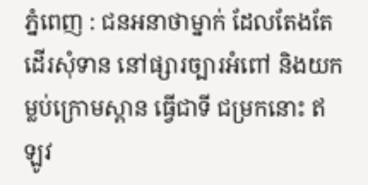ភ្នំពេញ : ជនអនាថាម្នាក់ ដែលតែងតែដើរសុំទាន នៅផ្សារច្បារអំពៅ និងយកម្លប់ក្រោមស្ពាន ធ្វើជាទី ជម្រកនោះ ឥឡូវ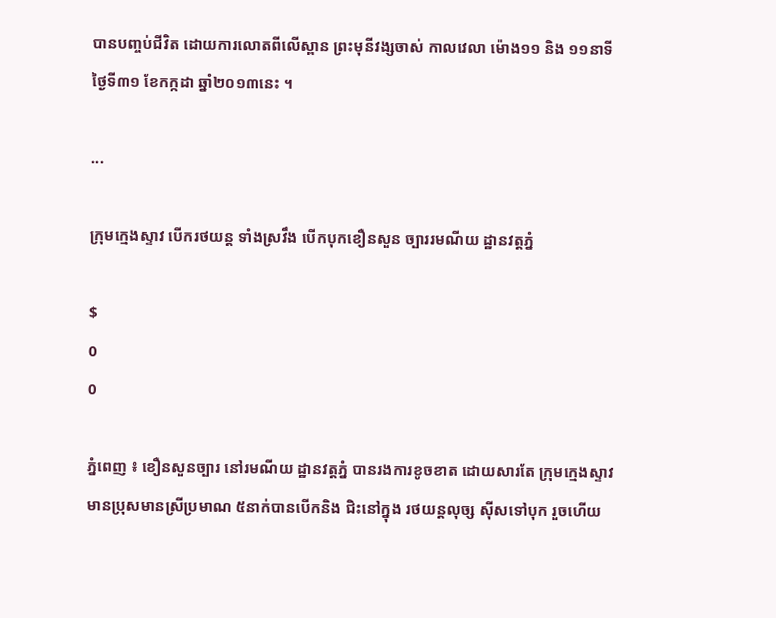បានបញ្ចប់ជីវិត ដោយការលោតពីលើស្ពាន ព្រះមុនីវង្សចាស់ កាលវេលា ម៉ោង១១ និង ១១នាទី ថ្ងៃទី៣១ ខែកក្កដា ឆ្នាំ២០១៣នេះ ។

...

ក្រុមក្មេងស្ទាវ បើករថយន្ដ ទាំងស្រវឹង បើកបុកខឿនសួន ច្បាររមណីយ ដ្ឋានវត្ដភ្នំ

$
0
0

ភ្នំពេញ ៖ ខឿនសួនច្បារ នៅរមណីយ ដ្ឋានវត្ដភ្នំ បានរងការខូចខាត ដោយសារតែ ក្រុមក្មេងស្ទាវ មានប្រុសមានស្រីប្រមាណ ៥នាក់បានបើកនិង ជិះនៅក្នុង រថយន្ដលុច្ស ស៊ីសទៅបុក រួចហើយ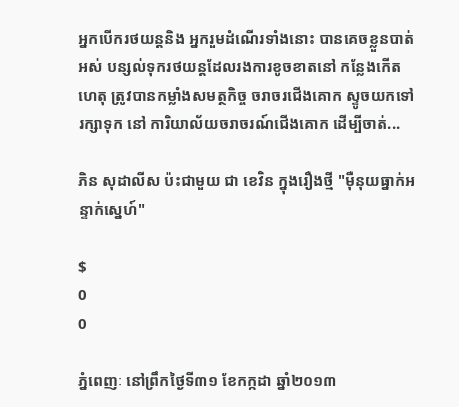អ្នកបើករថយន្ដនិង អ្នករួមដំណើរទាំងនោះ បានគេចខ្លួនបាត់អស់ បន្សល់ទុករថយន្ដដែលរងការខូចខាតនៅ កន្លែងកើតហេតុ ត្រូវបានកម្លាំងសមត្ថកិច្ច ចរាចរជើងគោក ស្ទូចយកទៅរក្សាទុក នៅ ការិយាល័យចរាចរណ៍ជើងគោក ដើម្បីចាត់...

ភិន សុដាលីស ប៉ះជាមួយ ជា ខេវិន ក្នុងរឿងថ្មី "ម៉ឺនុយធ្នាក់អន្ទាក់ស្នេហ៍"

$
0
0

ភ្នំពេញៈ នៅព្រឹកថ្ងៃទី៣១ ខែកក្កដា ឆ្នាំ២០១៣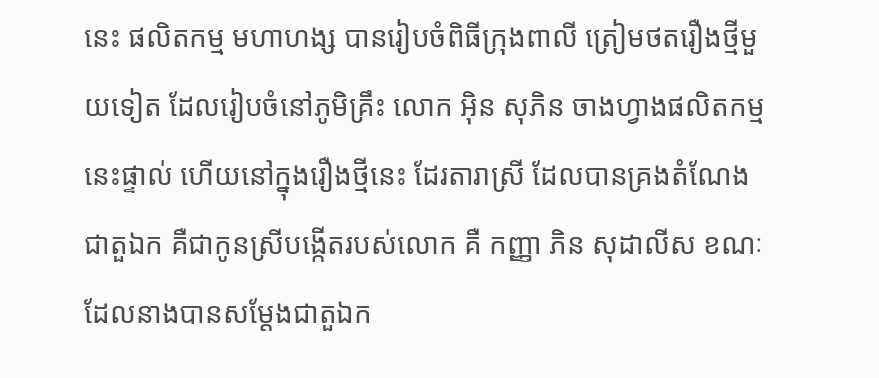នេះ ផលិតកម្ម មហាហង្ស បានរៀបចំពិធីក្រុងពាលី ត្រៀមថតរឿងថ្មីមួយទៀត ដែលរៀបចំនៅភូមិគ្រឹះ លោក អ៊ិន សុភិន ចាងហ្វាងផលិតកម្មនេះផ្ទាល់ ហើយនៅក្នុងរឿងថ្មីនេះ ដែរតារាស្រី ដែលបានគ្រងតំណែងជាតួឯក គឺជាកូនស្រីបង្កើតរបស់លោក គឺ កញ្ញា ភិន សុដាលីស ខណៈដែលនាងបានសម្ដែងជាតួឯក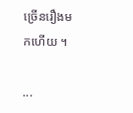ច្រើនរឿងមកហើយ ។

...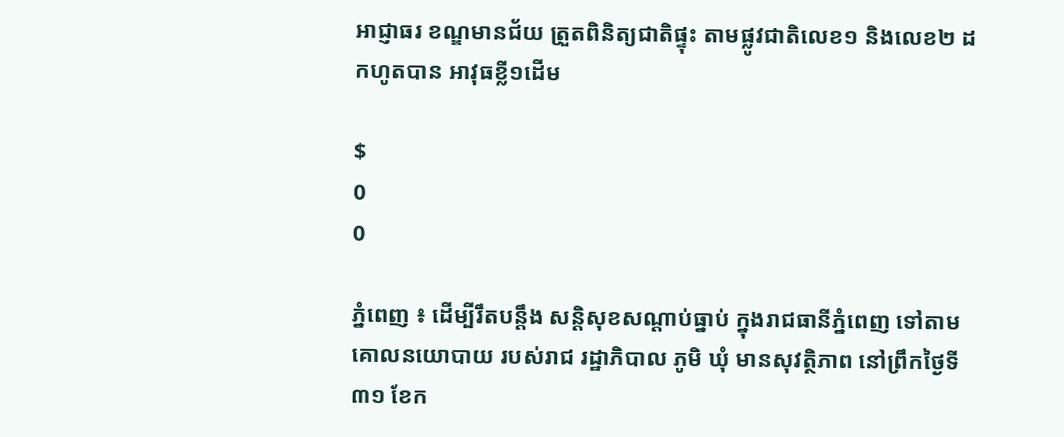អាជ្ញាធរ ខណ្ឌមានជ័យ ត្រួតពិនិត្យជាតិផ្ទុះ តាមផ្លូវជាតិលេខ១ និងលេខ២ ដកហូតបាន អាវុធខ្លី១ដើម

$
0
0

ភ្នំពេញ ៖ ដើម្បីរឹតបន្តឹង សន្តិសុខសណ្តាប់ធ្នាប់ ក្នុងរាជធានីភ្នំពេញ ទៅតាមគោលនយោបាយ របស់រាជ រដ្ឋាភិបាល ភូមិ ឃុំ មានសុវត្ថិភាព នៅព្រឹកថ្ងៃទី៣១ ខែក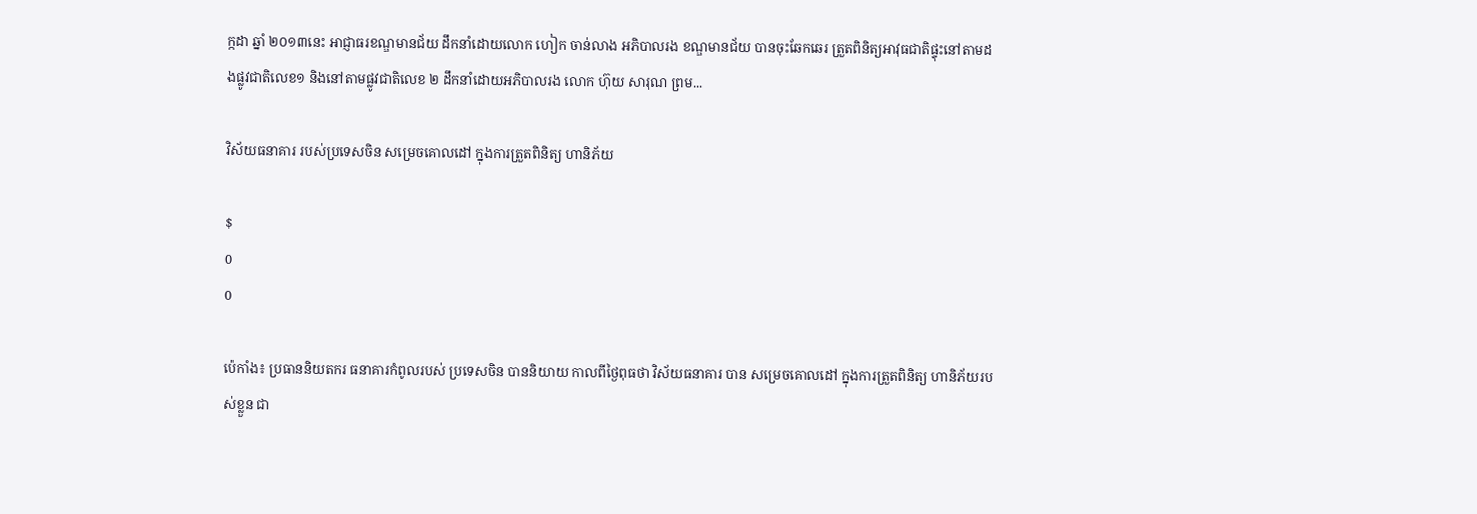ក្កដា ឆ្នាំ ២០១៣នេះ អាជ្ញាធរខណ្ឌមានជ័យ ដឹកនាំដោយលោក ហៀក ចាន់លាង អភិបាលរង ខណ្ឌមានជ័យ បានចុះឆែកឆេរ ត្រួតពិនិត្យអាវុធជាតិផ្ទុះនៅតាមដងផ្លូវជាតិលេខ១ និងនៅតាមផ្លូវជាតិលេខ ២ ដឹកនាំដោយអភិបាលរង លោក ហ៊ុយ សារុណ ព្រម...

វិស័យធនាគារ របស់ប្រទេសចិន សម្រេចគោលដៅ ក្នុងការត្រួតពិនិត្យ ហានិភ័យ

$
0
0

ប៉េកាំង៖ ប្រធាននិយតករ ធនាគារកំពូលរបស់ ប្រទេសចិន បាននិយាយ កាលពីថ្ងៃពុធថា វិស័យធនាគារ បាន សម្រេចគោលដៅ ក្នុងការត្រួតពិនិត្យ ហានិភ័យរបស់ខ្លួន ជា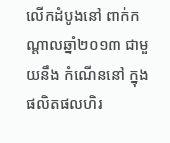លើកដំបូងនៅ ពាក់កណ្តាលឆ្នាំ២០១៣ ជាមួយនឹង កំណើននៅ ក្នុងផលិតផលហិរ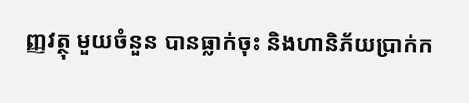ញ្ញវត្ថុ មួយចំនួន បានធ្លាក់ចុះ និងហានិភ័យប្រាក់ក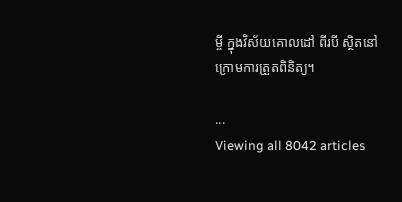ម្ចី ក្នុងវិស័យគោលដៅ ពីរបី ស្ថិតនៅក្រោមការត្រួតពិនិត្យ។

...
Viewing all 8042 articles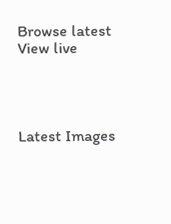Browse latest View live




Latest Images